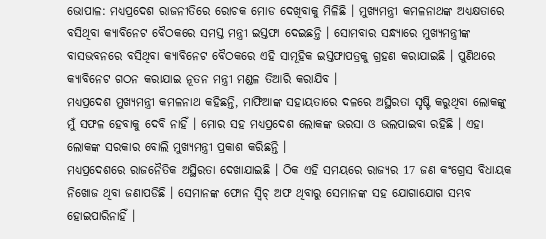ଭୋପାଳ: ମଧ୍ୟପ୍ରଦେଶ ରାଜନୀତିରେ ରୋଚକ ମୋଡ ଦେଖିବାକୁ ମିଳିଛି । ମୁଖ୍ୟମନ୍ତ୍ରୀ କମଳନାଥଙ୍କ ଅଧ୍ୟକ୍ଷତାରେ ବସିଥିବା କ୍ୟାବିନେଟ ବୈଠକରେ ସମସ୍ତ ମନ୍ତ୍ରୀ ଇସ୍ତଫା ଦେଇଛନ୍ତି । ସୋମବାର ସନ୍ଧ୍ୟାରେ ମୁଖ୍ୟମନ୍ତ୍ରୀଙ୍କ ବାସଭବନରେ ବସିଥିବା କ୍ୟାବିନେଟ ବୈଠକରେ ଏହି ସାମୂହିକ ଇସ୍ତଫାପତ୍ରକୁ ଗ୍ରହଣ କରାଯାଇଛି । ପୁଣିଥରେ କ୍ୟାବିନେଟ ଗଠନ କରାଯାଇ ନୂତନ ମନ୍ତ୍ରୀ ମଣ୍ଡଳ ତିଆରି କରାଯିବ ।
ମଧ୍ୟପ୍ରଦେଶ ମୁଖ୍ୟମନ୍ତ୍ରୀ କମଳନାଥ କହିଛନ୍ତି, ମାଫିଆଙ୍କ ସହାୟତାରେ ଦଳରେ ଅସ୍ଥିରତା ସୃଷ୍ଟି କରୁଥିବା ଲୋକଙ୍କୁ ମୁଁ ସଫଳ ହେବାକୁ ଦେବି ନାହିଁ । ମୋର ସହ ମଧ୍ୟପ୍ରଦେଶ ଲୋକଙ୍କ ଭରସା ଓ ଭଲପାଇବା ରହିଛି । ଏହା ଲୋକଙ୍କ ସରକାର ବୋଲି ମୁଖ୍ୟମନ୍ତ୍ରୀ ପ୍ରକାଶ କରିଛନ୍ତି ।
ମଧ୍ୟପ୍ରଦେଶରେ ରାଜନୈତିକ ଅସ୍ଥିରତା ଦେଖାଯାଇଛି । ଠିକ ଏହି ସମୟରେ ରାଜ୍ୟର 17 ଜଣ କଂଗ୍ରେସ ବିଧାୟକ ନିଖୋଜ ଥିବା ଜଣାପଡିଛି । ସେମାନଙ୍କ ଫୋନ ସ୍ବିଚ୍ ଅଫ ଥିବାରୁ ସେମାନଙ୍କ ସହ ଯୋଗାଯୋଗ ସମ୍ଭବ ହୋଇପାରିନାହିଁ ।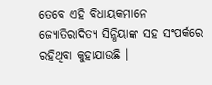ତେବେ ଏହି ବିଧାୟକମାନେ ଜ୍ୟୋତିରାଦିତ୍ୟ ସିନ୍ଧିୟାଙ୍କ ସହ ସଂପର୍କରେ ରହିଥିବା କୁହାଯାଉଛି ।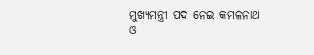ମୁଖ୍ୟମନ୍ତ୍ରୀ ପଦ ନେଇ କମଳନାଥ ଓ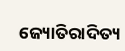ଜ୍ୟୋତିରାଦିତ୍ୟ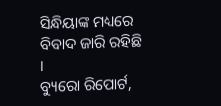ସିନ୍ଧିୟାଙ୍କ ମଧ୍ୟରେ ବିବାଦ ଜାରି ରହିଛି ।
ବ୍ୟୁରୋ ରିପୋର୍ଟ,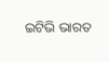ଇଟିଭି ଭାରତ